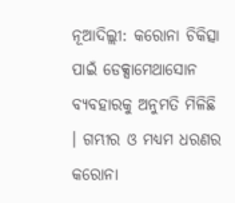ନୂଆଦିଲ୍ଲୀ: କରୋନା ଚିକିତ୍ସା ପାଇଁ ଡେକ୍ସାମେଥାସୋନ ବ୍ୟବହାରକୁ ଅନୁମତି ମିଳିଛି । ଗମ୍ଭୀର ଓ ମଧ୍ୟମ ଧରଣର କରୋନା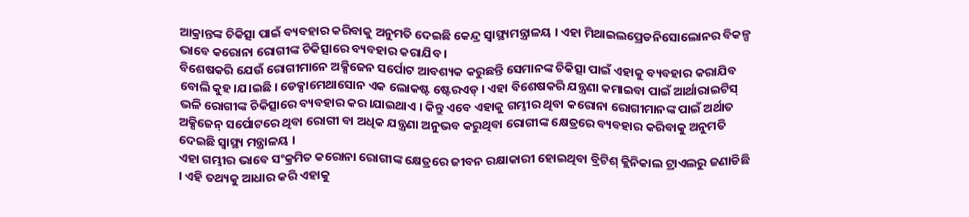ଆକ୍ରାନ୍ତଙ୍କ ଚିକିତ୍ସା ପାଇଁ ବ୍ୟବହାର କରିବାକୁ ଅନୁମତି ଦେଇଛି କେନ୍ଦ୍ର ସ୍ୱାସ୍ଥ୍ୟମନ୍ତ୍ରାଳୟ । ଏହା ମିଥାଇଲପ୍ରେଡନିସୋଲୋନର ବିକଳ୍ପ ଭାବେ କରୋନା ରୋଗୀଙ୍କ ଚିକିତ୍ସାରେ ବ୍ୟବହାର କରାଯିବ ।
ବିଶେଷକରି ଯେଉଁ ରୋଗୀମାନେ ଅକ୍ସିଜେନ ସର୍ପୋଟ ଆବଶ୍ୟକ କରୁଛନ୍ତି ସେମାନଙ୍କ ଚିକିତ୍ସା ପାଇଁ ଏହାକୁ ବ୍ୟବହାର କରାଯିବ ବୋଲି କୁହ।ଯ।ଇଛି । ଡେକ୍ସାମେଥାସୋନ ଏକ ଲୋକଷ୍ଟ ଷ୍ଟେରଏଡ୍ । ଏହା ବିଶେଷକରି ଯନ୍ତ୍ରଣା କମାଇବା ପାଇଁ ଆର୍ଥାରାଇଟିସ୍ ଭଳି ରୋଗୀଙ୍କ ଚିକିତ୍ସାରେ ବ୍ୟବହାର କର।ଯାଇଥାଏ । କିନ୍ତୁ ଏବେ ଏହାକୁ ଗମ୍ଭୀର ଥିବା କରୋନା ରୋଗୀମାନଙ୍କ ପାଇଁ ଅର୍ଥାତ ଅକ୍ସିଜେନ୍ ସର୍ପୋଟରେ ଥିବା ରୋଗୀ ବା ଅଧିକ ଯନ୍ତ୍ରଣା ଅନୁଭବ କରୁଥିବା ରୋଗୀଙ୍କ କ୍ଷେତ୍ରରେ ବ୍ୟବହାର କରିବାକୁ ଅନୁମତି ଦେଇଛି ସ୍ୱାସ୍ଥ୍ୟ ମନ୍ତ୍ରାଳୟ ।
ଏହା ଗମ୍ଭୀର ଭାବେ ସଂକ୍ରମିତ କରୋନା ରୋଗୀଙ୍କ କ୍ଷେତ୍ରରେ ଜୀବନ ରକ୍ଷାକାରୀ ହୋଇଥିବା ବ୍ରିଟିଶ୍ କ୍ଲିନିକାଲ ଟ୍ରାଏଲରୁ ଜଣାଡିଛି । ଏହି ତଥ୍ୟକୁ ଆଧାର କରି ଏହାକୁ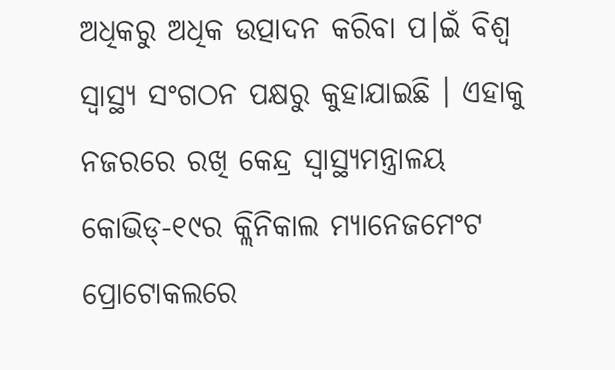ଅଧିକରୁ ଅଧିକ ଉତ୍ପାଦନ କରିବା ପ।ଇଁ ବିଶ୍ୱ ସ୍ୱାସ୍ଥ୍ୟ ସଂଗଠନ ପକ୍ଷରୁ କୁହାଯାଇଛି । ଏହାକୁ ନଜରରେ ରଖି କେନ୍ଦ୍ର ସ୍ୱାସ୍ଥ୍ୟମନ୍ତ୍ରାଳୟ କୋଭିଡ୍-୧୯ର କ୍ଲିନିକାଲ ମ୍ୟାନେଜମେଂଟ ପ୍ରୋଟୋକଲରେ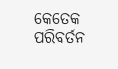କେତେକ ପରିବର୍ତନ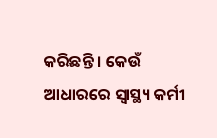କରିଛନ୍ତି । କେଉଁ ଆଧାରରେ ସ୍ୱାସ୍ଥ୍ୟ କର୍ମୀ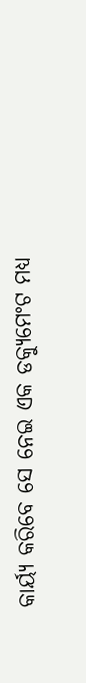କାର୍ୟ୍ୟ କରିବେ ସେ ନେଇ ଏକ ଡକ୍ୟୁମେଂଟ ମଧ୍ୟ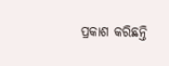ପ୍ରକାଶ କରିଛନ୍ତି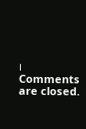।
Comments are closed.